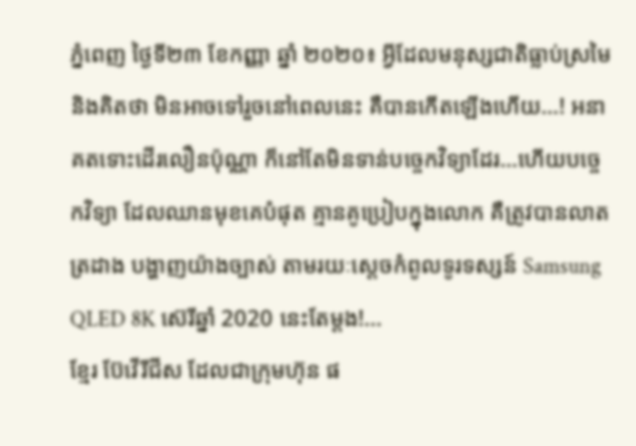ភ្នំពេញ ថ្ងៃទី២៣ ខែកញ្ញា ឆ្នាំ ២០២០៖ អ្វីដែលមនុស្សជាតិធ្លាប់ស្រមៃ និងគិតថា មិនអាចទៅរួចនៅពេលនេះ គឺបានកើតឡើងហើយ…! អនាគតទោះដើរលឿនប៉ុណ្ណា ក៏នៅតែមិនទាន់បច្ចេកវិទ្យាដែរ…ហើយបច្ចេកវិទ្យា ដែលឈានមុខគេបំផុត គ្មានគូប្រៀបក្នុងលោក គឺត្រូវបានលាតត្រដាង បង្ហាញយ៉ាងច្បាស់ តាមរយៈស្តេចកំពូលទូរទស្សន៍ Samsung QLED 8K ស៊េរីឆ្នាំ 2020 នេះតែម្តង!...
ខ្មែរ ប៊ែវើរីជីស ដែលជាក្រុមហ៊ុន ផ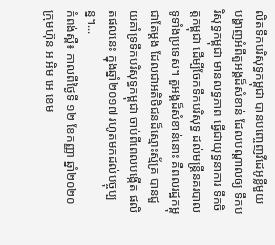លិតទឹកបរិសុទ្ធកម្ពុជា បានបញ្ចេញវីដេអូខ្លីមួយ បង្ហាញអំពីតួអង្គដ៏សំខាន់ ដែលបណ្ដាលឲ្យ ទឹកបរិសុទ្ធកម្ពុជា មានលទ្ធភាព ធ្វើជាយុទ្ធនាការ ទឹកចិត្តកម្ពុជា ដើម្បីចែកទឹកបរិសុទ្ធ ដល់មន្ត្រីនគរបាល ទូទាំងប្រទេស។ តួអង្គដ៏សំខាន់នោះ គឺពលរដ្ឋកម្ពុជាតែម្ដង ដែលជាអតិថិជនដ៏ស្មោះស្ម័គ្រ បានជួយគាំទ្រទឹកបរិសុទ្ធកម្ពុជា ចាប់ពីពេលបង្កើត ផលិតផលនេះ ក្នុងឆ្នាំ២០១៧ រហូតមកដល់បច្ចុប្បន្ន។...
កំពង់ស្ពឺ៖ កាលពីថ្ងៃទី ១២ ខែកញ្ញា ឆ្នាំ២០២០ ក្រុមហ៊ុន អ អិម អេ ខេម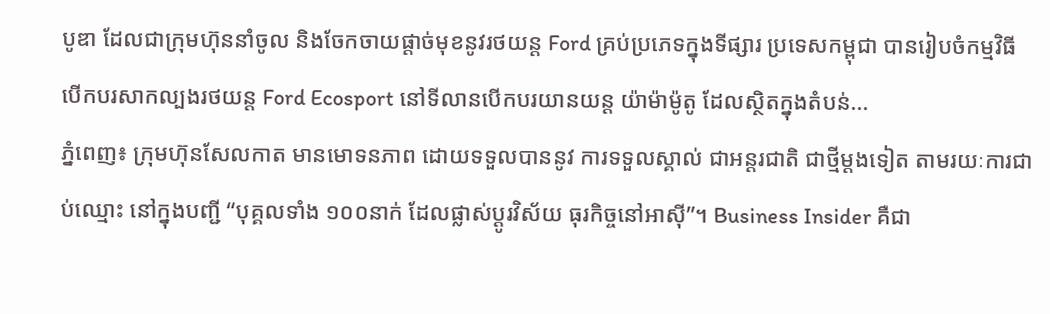បូឌា ដែលជាក្រុមហ៊ុននាំចូល និងចែកចាយផ្ដាច់មុខនូវរថយន្ត Ford គ្រប់ប្រភេទក្នុងទីផ្សារ ប្រទេសកម្ពុជា បានរៀបចំកម្មវិធី បើកបរសាកល្បងរថយន្ត Ford Ecosport នៅទីលានបើកបរយានយន្ត យ៉ាម៉ាម៉ូតូ ដែលស្ថិតក្នុងតំបន់...
ភ្នំពេញ៖ ក្រុមហ៊ុនសែលកាត មានមោទនភាព ដោយទទួលបាននូវ ការទទួលស្គាល់ ជាអន្តរជាតិ ជាថ្មីម្តងទៀត តាមរយៈការជាប់ឈ្មោះ នៅក្នុងបញ្ជី “បុគ្គលទាំង ១០០នាក់ ដែលផ្លាស់ប្តូរវិស័យ ធុរកិច្ចនៅអាស៊ី”។ Business Insider គឺជា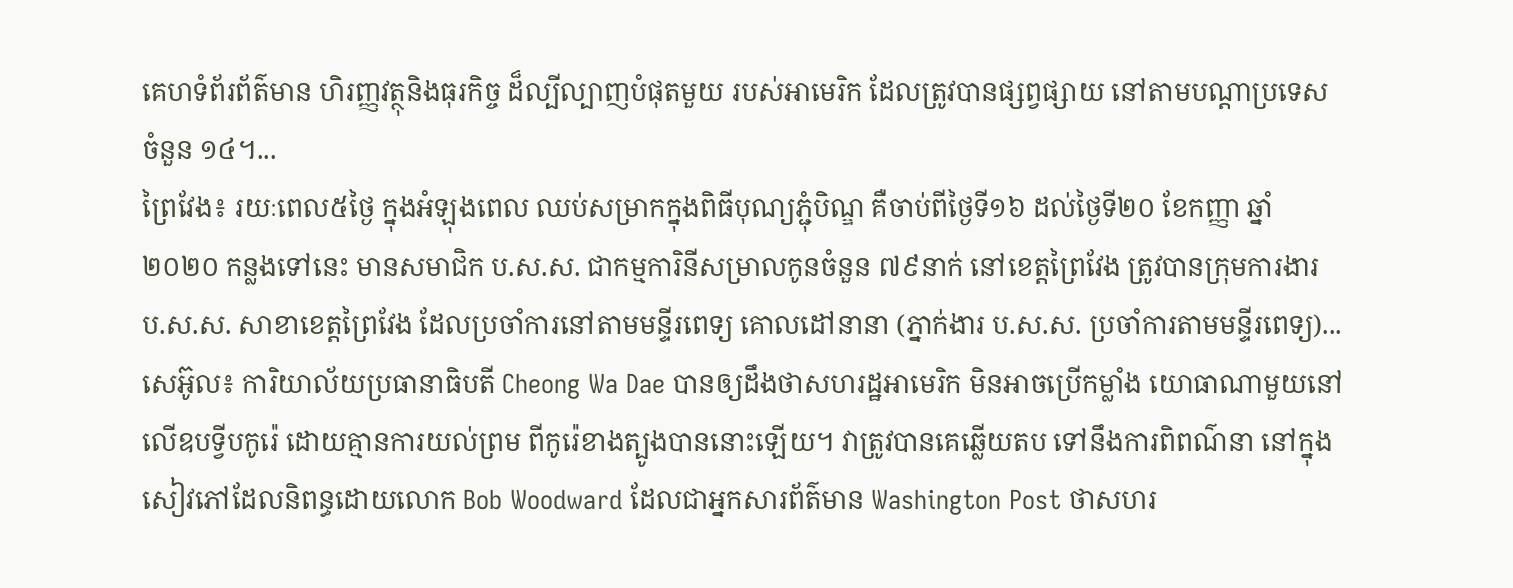គេហទំព័រព័ត៌មាន ហិរញ្ញវត្ថុនិងធុរកិច្ច ដ៏ល្បីល្បាញបំផុតមួយ របស់អាមេរិក ដែលត្រូវបានផ្សព្វផ្សាយ នៅតាមបណ្តាប្រទេសចំនួន ១៤។...
ព្រៃវែង៖ រយៈពេល៥ថ្ងៃ ក្នុងអំឡុងពេល ឈប់សម្រាកក្នុងពិធីបុណ្យភ្ជុំបិណ្ឌ គឺចាប់ពីថ្ងៃទី១៦ ដល់ថ្ងៃទី២០ ខែកញ្ញា ឆ្នាំ២០២០ កន្លងទៅនេះ មានសមាជិក ប.ស.ស. ជាកម្មការិនីសម្រាលកូនចំនួន ៧៩នាក់ នៅខេត្តព្រៃវែង ត្រូវបានក្រុមការងារ ប.ស.ស. សាខាខេត្តព្រៃវែង ដែលប្រចាំការនៅតាមមន្ទីរពេទ្យ គោលដៅនានា (ភ្នាក់ងារ ប.ស.ស. ប្រចាំការតាមមន្ទីរពេទ្យ)...
សេអ៊ូល៖ ការិយាល័យប្រធានាធិបតី Cheong Wa Dae បានឲ្យដឹងថាសហរដ្ឋអាមេរិក មិនអាចប្រើកម្លាំង យោធាណាមួយនៅលើឧបទ្វីបកូរ៉េ ដោយគ្មានការយល់ព្រម ពីកូរ៉េខាងត្បូងបាននោះឡើយ។ វាត្រូវបានគេឆ្លើយតប ទៅនឹងការពិពណ៌នា នៅក្នុងសៀវភៅដែលនិពន្ធដោយលោក Bob Woodward ដែលជាអ្នកសារព័ត៌មាន Washington Post ថាសហរ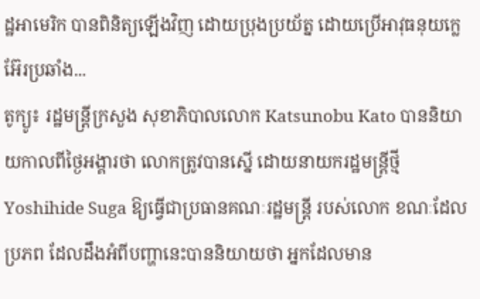ដ្ឋអាមេរិក បានពិនិត្យឡើងវិញ ដោយប្រុងប្រយ័ត្ន ដោយប្រើអាវុធនុយក្លេអ៊ែរប្រឆាំង...
តូក្យូ៖ រដ្ឋមន្រ្តីក្រសួង សុខាភិបាលលោក Katsunobu Kato បាននិយាយកាលពីថ្ងៃអង្គារថា លោកត្រូវបានស្នើ ដោយនាយករដ្ឋមន្រ្តីថ្មី Yoshihide Suga ឱ្យធ្វើជាប្រធានគណៈរដ្ឋមន្រ្តី របស់លោក ខណៈដែលប្រភព ដែលដឹងអំពីបញ្ហានេះបាននិយាយថា អ្នកដែលមាន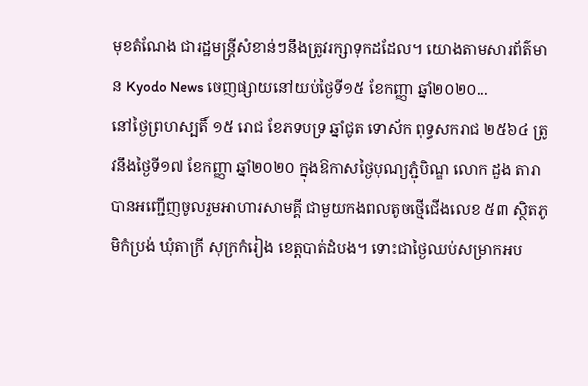មុខតំណែង ជារដ្ឋមន្ត្រីសំខាន់ៗនឹងត្រូវរក្សាទុកដដែល។ យោងតាមសារព័ត៌មាន Kyodo News ចេញផ្សាយនៅយប់ថ្ងៃទី១៥ ខែកញ្ញា ឆ្នាំ២០២០...
នៅថ្ងៃព្រហស្បតិ៍ ១៥ រោជ ខែភទបទ្រ ឆ្នាំជូត ទោស័ក ពុទ្ធសករាជ ២៥៦៤ ត្រូវនឹងថ្ងៃទី១៧ ខែកញ្ញា ឆ្នាំ២០២០ ក្នុងឱកាសថ្ងៃបុណ្យភ្ជុំបិណ្ឌ លោក ដួង តារាបានអញ្ជើញចូលរួមអាហារសាមគ្គី ជាមួយកងពលតូចថ្មើជើងលេខ ៥៣ ស្ថិតភូមិកំប្រង់ ឃុំតាក្រី សុក្រកំរៀង ខេត្តបាត់ដំបង។ ទោះជាថ្ងៃឈប់សម្រាកអប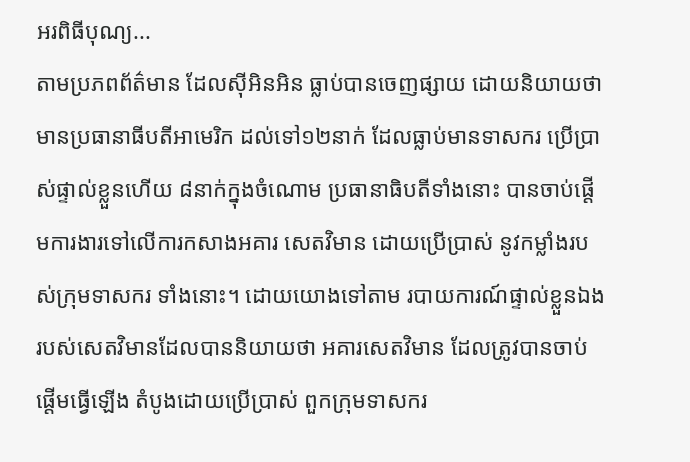អរពិធីបុណ្យ...
តាមប្រភពព័ត៌មាន ដែលស៊ីអិនអិន ធ្លាប់បានចេញផ្សាយ ដោយនិយាយថា មានប្រធានាធីបតីអាមេរិក ដល់ទៅ១២នាក់ ដែលធ្លាប់មានទាសករ ប្រើប្រាស់ផ្ទាល់ខ្លួនហើយ ៨នាក់ក្នុងចំណោម ប្រធានាធិបតីទាំងនោះ បានចាប់ផ្តើមការងារទៅលើការកសាងអគារ សេតវិមាន ដោយប្រើប្រាស់ នូវកម្លាំងរបស់ក្រុមទាសករ ទាំងនោះ។ ដោយយោងទៅតាម របាយការណ៍ផ្ទាល់ខ្លួនឯង របស់សេតវិមានដែលបាននិយាយថា អគារសេតវិមាន ដែលត្រូវបានចាប់ផ្តើមធ្វើឡើង តំបូងដោយប្រើប្រាស់ ពួកក្រុមទាសករ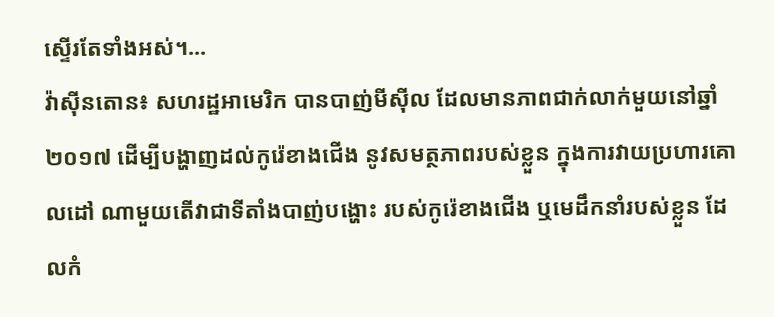ស្ទើរតែទាំងអស់។...
វ៉ាស៊ីនតោន៖ សហរដ្ឋអាមេរិក បានបាញ់មីស៊ីល ដែលមានភាពជាក់លាក់មួយនៅឆ្នាំ២០១៧ ដើម្បីបង្ហាញដល់កូរ៉េខាងជើង នូវសមត្ថភាពរបស់ខ្លួន ក្នុងការវាយប្រហារគោលដៅ ណាមួយតើវាជាទីតាំងបាញ់បង្ហោះ របស់កូរ៉េខាងជើង ឬមេដឹកនាំរបស់ខ្លួន ដែលកំ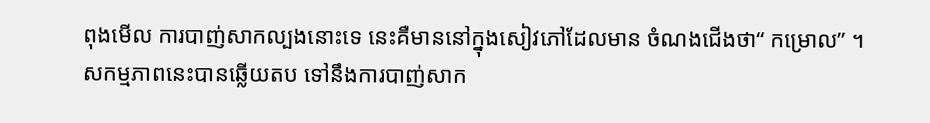ពុងមើល ការបាញ់សាកល្បងនោះទេ នេះគឺមាននៅក្នុងសៀវភៅដែលមាន ចំណងជើងថា“ កម្រោល” ។ សកម្មភាពនេះបានឆ្លើយតប ទៅនឹងការបាញ់សាក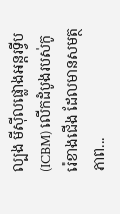ល្បង មីស៊ីលផ្លោងអន្តរទ្វីប (ICBM) លើកដំបូងរបស់កូរ៉េខាងជើង ដែលមានសមត្ថភាព...